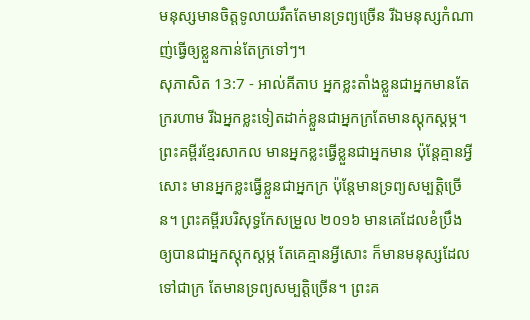មនុស្សមានចិត្តទូលាយរឹតតែមានទ្រព្យច្រើន រីឯមនុស្សកំណាញ់ធ្វើឲ្យខ្លួនកាន់តែក្រទៅៗ។
សុភាសិត 13:7 - អាល់គីតាប អ្នកខ្លះតាំងខ្លួនជាអ្នកមានតែក្ររហាម រីឯអ្នកខ្លះទៀតដាក់ខ្លួនជាអ្នកក្រតែមានស្ដុកស្ដម្ភ។ ព្រះគម្ពីរខ្មែរសាកល មានអ្នកខ្លះធ្វើខ្លួនជាអ្នកមាន ប៉ុន្តែគ្មានអ្វីសោះ មានអ្នកខ្លះធ្វើខ្លួនជាអ្នកក្រ ប៉ុន្តែមានទ្រព្យសម្បត្តិច្រើន។ ព្រះគម្ពីរបរិសុទ្ធកែសម្រួល ២០១៦ មានគេដែលខំប្រឹងឲ្យបានជាអ្នកស្តុកស្តម្ភ តែគេគ្មានអ្វីសោះ ក៏មានមនុស្សដែលទៅជាក្រ តែមានទ្រព្យសម្បត្តិច្រើន។ ព្រះគ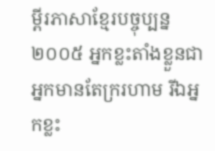ម្ពីរភាសាខ្មែរបច្ចុប្បន្ន ២០០៥ អ្នកខ្លះតាំងខ្លួនជាអ្នកមានតែក្ររហាម រីឯអ្នកខ្លះ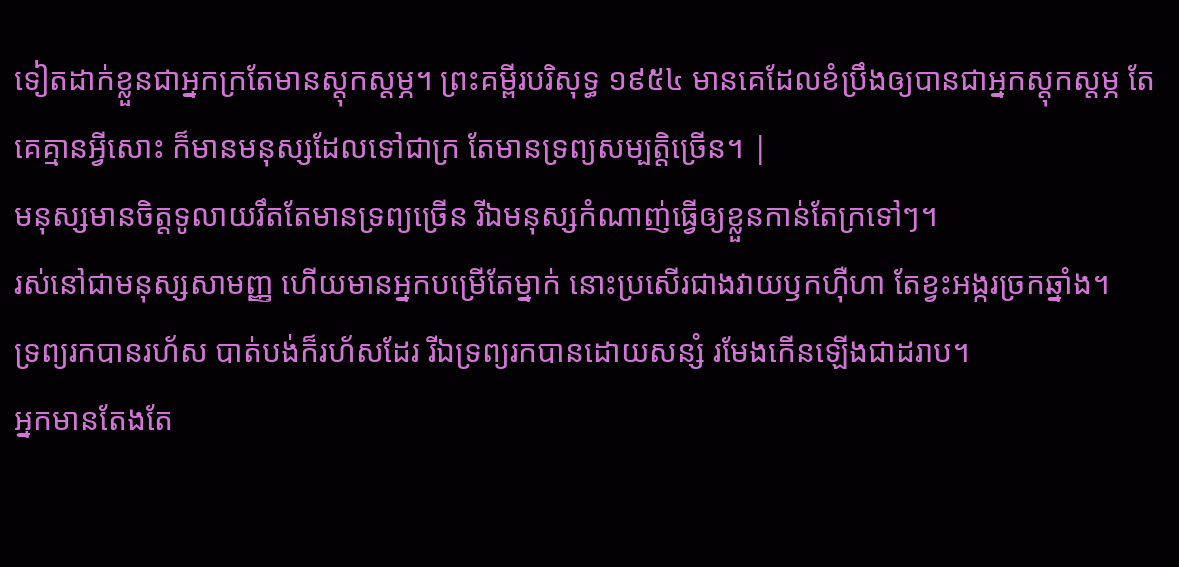ទៀតដាក់ខ្លួនជាអ្នកក្រតែមានស្ដុកស្ដម្ភ។ ព្រះគម្ពីរបរិសុទ្ធ ១៩៥៤ មានគេដែលខំប្រឹងឲ្យបានជាអ្នកស្តុកស្តម្ភ តែគេគ្មានអ្វីសោះ ក៏មានមនុស្សដែលទៅជាក្រ តែមានទ្រព្យសម្បត្តិច្រើន។ |
មនុស្សមានចិត្តទូលាយរឹតតែមានទ្រព្យច្រើន រីឯមនុស្សកំណាញ់ធ្វើឲ្យខ្លួនកាន់តែក្រទៅៗ។
រស់នៅជាមនុស្សសាមញ្ញ ហើយមានអ្នកបម្រើតែម្នាក់ នោះប្រសើរជាងវាយឫកហ៊ឺហា តែខ្វះអង្ករច្រកឆ្នាំង។
ទ្រព្យរកបានរហ័ស បាត់បង់ក៏រហ័សដែរ រីឯទ្រព្យរកបានដោយសន្សំ រមែងកើនឡើងជាដរាប។
អ្នកមានតែងតែ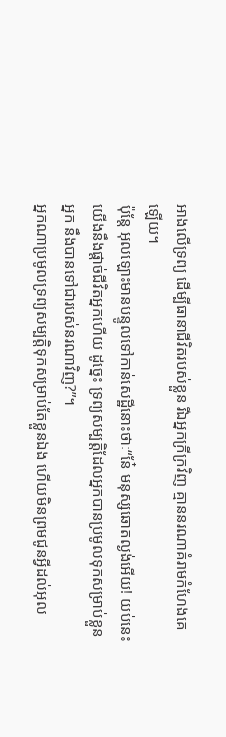អាងលើទ្រព្យ ដើម្បីធានាជីវិតរបស់ខ្លួន រីឯអ្នកក្រីក្រវិញ គ្មាននរណាគំរាមកំហែងគេឡើយ។
ប៉ុន្តែ អុលឡោះមានបន្ទូលទៅកាន់សេដ្ឋីនោះថាៈ“នែ៎ មនុស្សឆោតល្ងង់អើយ! យប់នេះយើងនឹងផ្ដាច់ជីវិតអ្នកហើយ ដូច្នេះ ទ្រព្យសម្បត្តិដែលអ្នកបានប្រមូលទុកសម្រាប់ខ្លួនអ្នក នឹងបានទៅជារបស់នរណាវិញ?”។
អ្នកណាប្រមូលទ្រព្យសម្បត្តិទុកសម្រាប់តែខ្លួនឯង ហើយមិនព្រមជូនអ្វីដល់អុល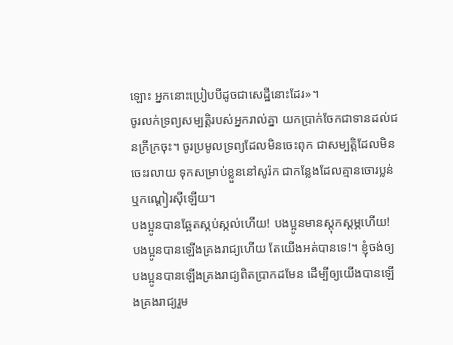ឡោះ អ្នកនោះប្រៀបបីដូចជាសេដ្ឋីនោះដែរ»។
ចូរលក់ទ្រព្យសម្បត្តិរបស់អ្នករាល់គ្នា យកប្រាក់ចែកជាទានដល់ជនក្រីក្រចុះ។ ចូរប្រមូលទ្រព្យដែលមិនចេះពុក ជាសម្បត្តិដែលមិនចេះរលាយ ទុកសម្រាប់ខ្លួននៅសូរ៉ក ជាកន្លែងដែលគ្មានចោរប្លន់ ឬកណ្ដៀរស៊ីឡើយ។
បងប្អូនបានឆ្អែតស្កប់ស្កល់ហើយ! បងប្អូនមានស្ដុកស្ដម្ភហើយ! បងប្អូនបានឡើងគ្រងរាជ្យហើយ តែយើងអត់បានទេ!។ ខ្ញុំចង់ឲ្យបងប្អូនបានឡើងគ្រងរាជ្យពិតប្រាកដមែន ដើម្បីឲ្យយើងបានឡើងគ្រងរាជ្យរួម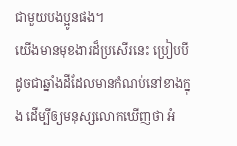ជាមួយបងប្អូនផង។
យើងមានមុខងារដ៏ប្រសើរនេះ ប្រៀបបីដូចជាឆ្នាំងដីដែលមានកំណប់នៅខាងក្នុង ដើម្បីឲ្យមនុស្សលោកឃើញថា អំ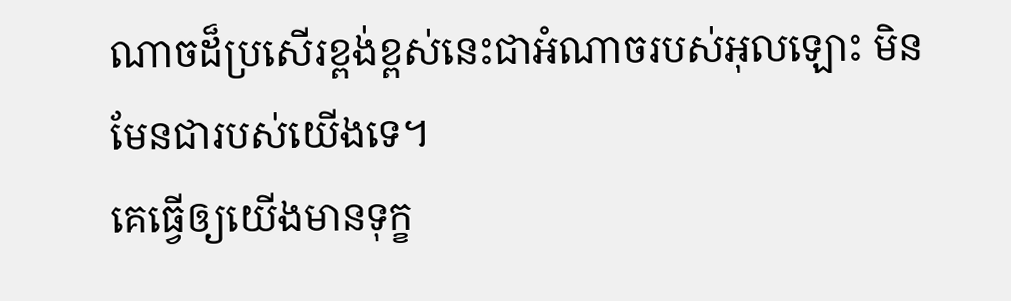ណាចដ៏ប្រសើរខ្ពង់ខ្ពស់នេះជាអំណាចរបស់អុលឡោះ មិនមែនជារបស់យើងទេ។
គេធ្វើឲ្យយើងមានទុក្ខ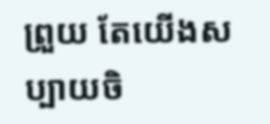ព្រួយ តែយើងសប្បាយចិ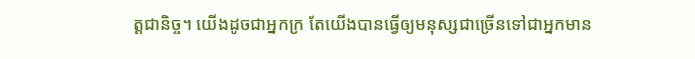ត្ដជានិច្ច។ យើងដូចជាអ្នកក្រ តែយើងបានធ្វើឲ្យមនុស្សជាច្រើនទៅជាអ្នកមាន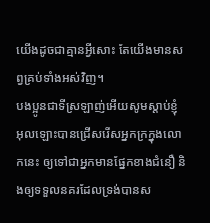យើងដូចជាគ្មានអ្វីសោះ តែយើងមានសព្វគ្រប់ទាំងអស់វិញ។
បងប្អូនជាទីស្រឡាញ់អើយសូមស្ដាប់ខ្ញុំ អុលឡោះបានជ្រើសរើសអ្នកក្រក្នុងលោកនេះ ឲ្យទៅជាអ្នកមានផ្នែកខាងជំនឿ និងឲ្យទទួលនគរដែលទ្រង់បានស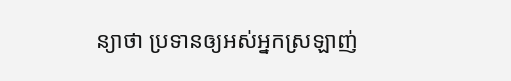ន្យាថា ប្រទានឲ្យអស់អ្នកស្រឡាញ់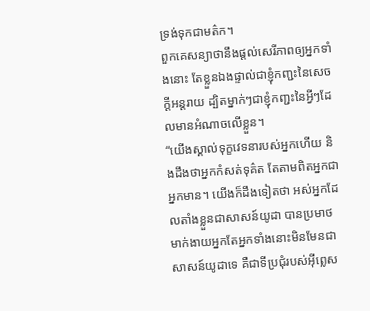ទ្រង់ទុកជាមត៌ក។
ពួកគេសន្យាថានឹងផ្ដល់សេរីភាពឲ្យអ្នកទាំងនោះ តែខ្លួនឯងផ្ទាល់ជាខ្ញុំកញ្ជះនៃសេចក្ដីអន្ដរាយ ដ្បិតម្នាក់ៗជាខ្ញុំកញ្ជះនៃអ្វីៗដែលមានអំណាចលើខ្លួន។
“យើងស្គាល់ទុក្ខវេទនារបស់អ្នកហើយ និងដឹងថាអ្នកកំសត់ទុគ៌ត តែតាមពិតអ្នកជាអ្នកមាន។ យើងក៏ដឹងទៀតថា អស់អ្នកដែលតាំងខ្លួនជាសាសន៍យូដា បានប្រមាថមាក់ងាយអ្នកតែអ្នកទាំងនោះមិនមែនជាសាសន៍យូដាទេ គឺជាទីប្រជុំរបស់អ៊ីព្លេស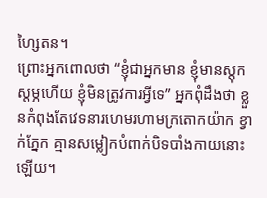ហ្សៃតន។
ព្រោះអ្នកពោលថា “ខ្ញុំជាអ្នកមាន ខ្ញុំមានស្ដុកស្ដម្ភហើយ ខ្ញុំមិនត្រូវការអ្វីទេ” អ្នកពុំដឹងថា ខ្លួនកំពុងតែវេទនារហេមរហាមក្រតោកយ៉ាក ខ្វាក់ភ្នែក គ្មានសម្លៀកបំពាក់បិទបាំងកាយនោះឡើយ។